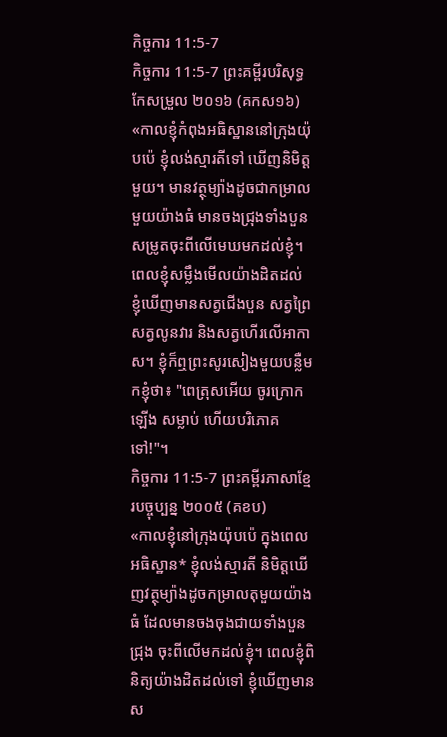កិច្ចការ 11:5-7
កិច្ចការ 11:5-7 ព្រះគម្ពីរបរិសុទ្ធកែសម្រួល ២០១៦ (គកស១៦)
«កាលខ្ញុំកំពុងអធិស្ឋាននៅក្រុងយ៉ុបប៉េ ខ្ញុំលង់ស្មារតីទៅ ឃើញនិមិត្តមួយ។ មានវត្ថុម្យ៉ាងដូចជាកម្រាលមួយយ៉ាងធំ មានចងជ្រុងទាំងបួន សម្រូតចុះពីលើមេឃមកដល់ខ្ញុំ។ ពេលខ្ញុំសម្លឹងមើលយ៉ាងដិតដល់ ខ្ញុំឃើញមានសត្វជើងបួន សត្វព្រៃ សត្វលូនវារ និងសត្វហើរលើអាកាស។ ខ្ញុំក៏ឮព្រះសូរសៀងមួយបន្លឺមកខ្ញុំថា៖ "ពេត្រុសអើយ ចូរក្រោកឡើង សម្លាប់ ហើយបរិភោគទៅ!"។
កិច្ចការ 11:5-7 ព្រះគម្ពីរភាសាខ្មែរបច្ចុប្បន្ន ២០០៥ (គខប)
«កាលខ្ញុំនៅក្រុងយ៉ុបប៉េ ក្នុងពេលអធិស្ឋាន* ខ្ញុំលង់ស្មារតី និមិត្តឃើញវត្ថុម្យ៉ាងដូចកម្រាលតុមួយយ៉ាងធំ ដែលមានចងចុងជាយទាំងបួនជ្រុង ចុះពីលើមកដល់ខ្ញុំ។ ពេលខ្ញុំពិនិត្យយ៉ាងដិតដល់ទៅ ខ្ញុំឃើញមានស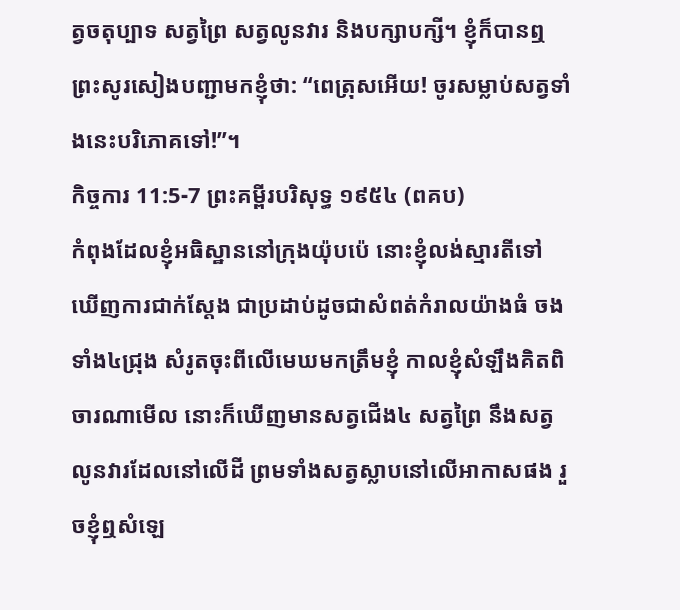ត្វចតុប្បាទ សត្វព្រៃ សត្វលូនវារ និងបក្សាបក្សី។ ខ្ញុំក៏បានឮព្រះសូរសៀងបញ្ជាមកខ្ញុំថា: “ពេត្រុសអើយ! ចូរសម្លាប់សត្វទាំងនេះបរិភោគទៅ!”។
កិច្ចការ 11:5-7 ព្រះគម្ពីរបរិសុទ្ធ ១៩៥៤ (ពគប)
កំពុងដែលខ្ញុំអធិស្ឋាននៅក្រុងយ៉ុបប៉េ នោះខ្ញុំលង់ស្មារតីទៅ ឃើញការជាក់ស្តែង ជាប្រដាប់ដូចជាសំពត់កំរាលយ៉ាងធំ ចងទាំង៤ជ្រុង សំរូតចុះពីលើមេឃមកត្រឹមខ្ញុំ កាលខ្ញុំសំឡឹងគិតពិចារណាមើល នោះក៏ឃើញមានសត្វជើង៤ សត្វព្រៃ នឹងសត្វលូនវារដែលនៅលើដី ព្រមទាំងសត្វស្លាបនៅលើអាកាសផង រួចខ្ញុំឮសំឡេ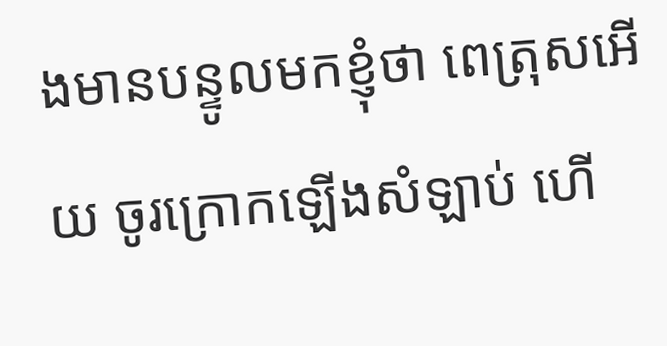ងមានបន្ទូលមកខ្ញុំថា ពេត្រុសអើយ ចូរក្រោកឡើងសំឡាប់ ហើ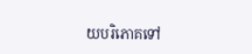យបរិភោគទៅ